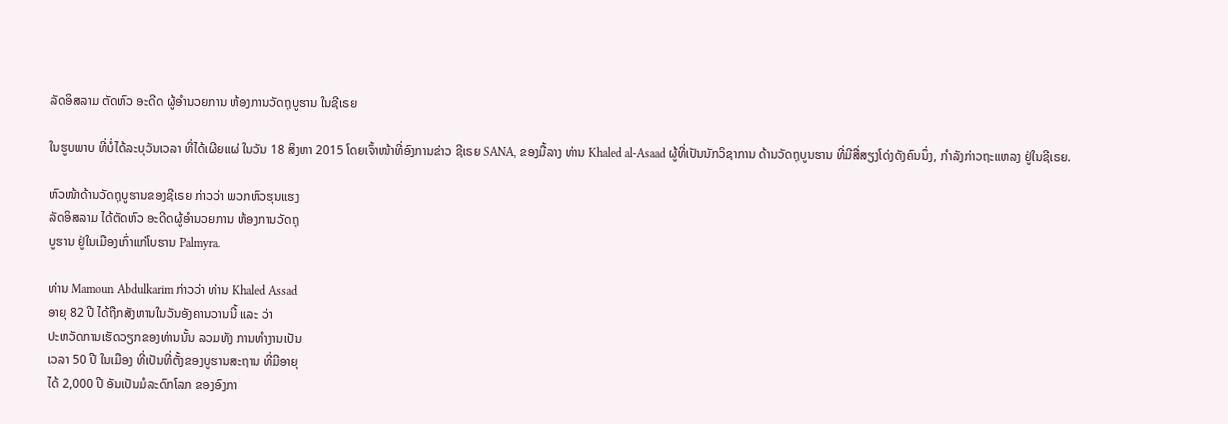ລັດອິສລາມ ຕັດຫົວ ອະດີດ ຜູ້ອຳນວຍການ ຫ້ອງການວັດຖຸບູຮານ ໃນຊີເຣຍ

ໃນຮູບພາບ ທີ່ບໍ່ໄດ້ລະບຸວັນເວລາ ທີ່ໄດ້ເຜີຍແຜ່ ໃນວັນ 18 ສິງຫາ 2015 ໂດຍເຈົ້າໜ້າທີ່ອົງການຂ່າວ ຊີເຣຍ SANA, ຂອງມື້ລາງ ທ່ານ Khaled al-Asaad ຜູ້ທີ່ເປັນນັກວິຊາການ ດ້ານວັດຖຸບູນຮານ ທີ່ມີສື່ສຽງໂດ່ງດັງຄົນນຶ່ງ, ກຳລັງກ່າວຖະແຫລງ ຢູ່ໃນຊີເຣຍ.

ຫົວໜ້າດ້ານວັດຖຸບູຮານຂອງຊີເຣຍ ກ່າວວ່າ ພວກຫົວຮຸນແຮງ
ລັດອິສລາມ ໄດ້ຕັດຫົວ ອະດີດຜູ້ອຳນວຍການ ຫ້ອງການວັດຖຸ
ບູຮານ ຢູ່ໃນເມືອງເກົ່າແກ່ໂບຮານ Palmyra.

ທ່ານ Mamoun Abdulkarim ກ່າວວ່າ ທ່ານ Khaled Assad
ອາຍຸ 82 ປີ ໄດ້ຖືກສັງຫານໃນວັນອັງຄານວານນີ້ ແລະ ວ່າ
ປະຫວັດການເຮັດວຽກຂອງທ່ານນັ້ນ ລວມທັງ ການທຳງານເປັນ
ເວລາ 50 ປີ ໃນເມືອງ ທີ່ເປັນທີ່ຕັ້ງຂອງບູຮານສະຖານ ທີ່ມີອາຍຸ
ໄດ້ 2,000 ປີ ອັນເປັນມໍລະດົກໂລກ ຂອງອົງກາ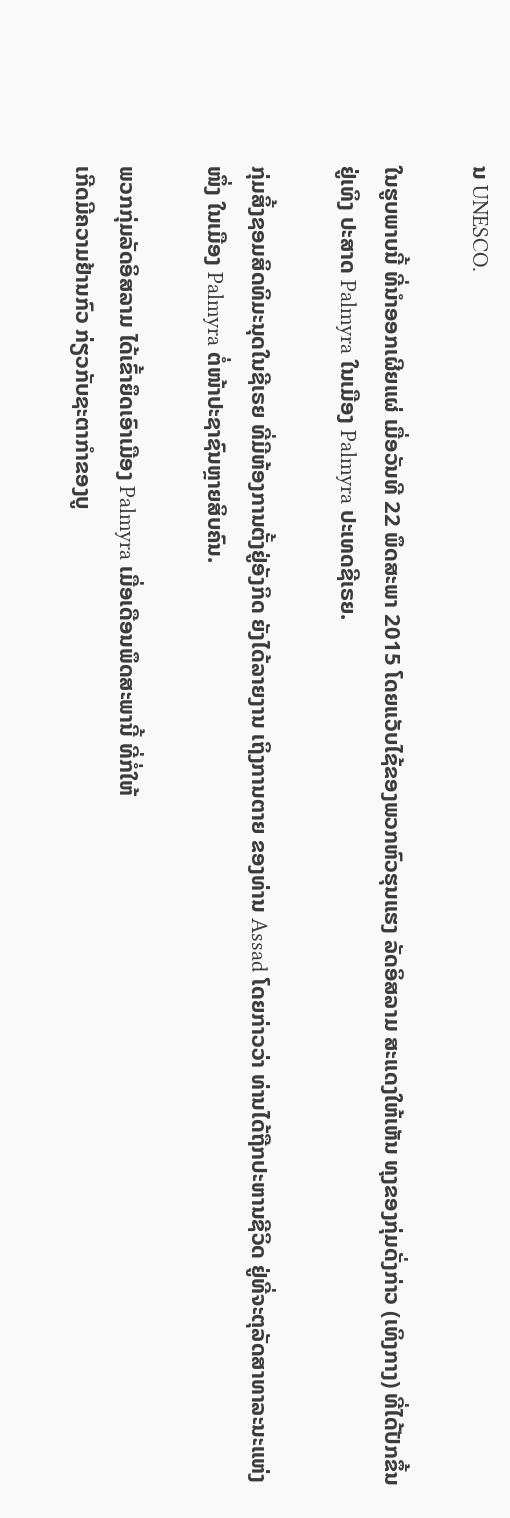ນ UNESCO.

ໃນຮູບພາບນີ້ ທີ່ນຳອອກເຜີຍແຜ່ ເມື່ອວັນທີ 22 ພຶດສະພາ 2015 ໂດຍແວັບໄຊ້ຂອງພວກຫົວຮຸນແຮງ ລັດອິສລາມ ສະແດງໃຫ້ເຫັນ ທຸງຂອງກຸ່ມດັ່ງກ່າວ (ເທິງກາງ) ທີ່ໄດ້ປັກຂຶ້ນຢູ່ເທິງ ປະສາດ Palmyra ໃນເມືອງ Palmyra ປະເທດຊີເຣຍ.

ກຸ່ມສິ້ງຊອມສິດທິມະນຸດໃນຊີເຣຍ ທີ່ມີຫ້ອງການຕັ້ງຢູ່ອັງກິດ ຍັງໄດ້ລາຍງານ ເຖິງການຕາຍ ຂອງທ່ານ Assad ໂດຍກ່າວວ່າ ທ່ານໄດ້ຖືກປະຫານຊີວິດ ຢູ່ທີ່ຈະຕຸລັດສາທາລະນະແຫ່ງໜຶ່ງ ໃນເມືອງ Palmyra ຕໍ່ໜ້າປະຊາຊົນຫຼາຍສິບຄົນ.

ພວກກຸ່ມລັດອິສລາມ ໄດ້ເຂົ້າຍຶດເອົາເມືອງ Palmyra ເມື່ອເດືອນພຶດສະພານີ້ ທີ່ກໍ່ໃຫ້
ເກີດມີຄວາມຢ້ານກົວ ກ່ຽວກັບຊະຕາກຳຂອງບູ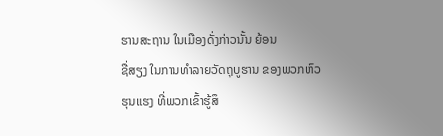ຮານສະຖານ ໃນເມືອງດັ່ງກ່າວນັ້ນ ຍ້ອນ
ຊື່ສຽງ ໃນການທຳລາຍວັດຖຸບູຮານ ຂອງພວກຫົວຮຸນແຮງ ທີ່ພວກເຂົ້າຮູ້ສຶ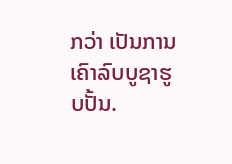ກວ່າ ເປັນການ
ເຄົາລົບບູຊາຮູບປັ້ນ.